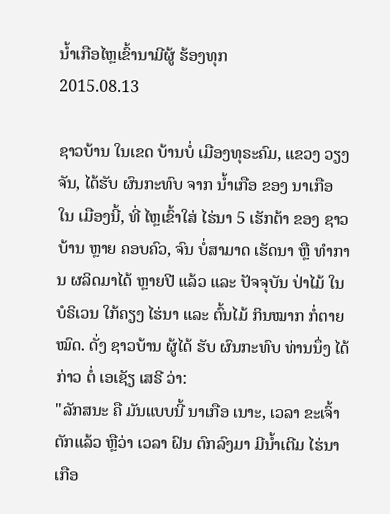ນໍ້າເກືອໄຫຼເຂົ້ານາມີຜູ້ ຮ້ອງທຸກ
2015.08.13

ຊາວບ້ານ ໃນເຂດ ບ້ານບໍ່ ເມືອງທຸຣະຄົມ, ແຂວງ ວຽງຈັນ, ໄດ້ຮັບ ຜົນກະທົບ ຈາກ ນ້ຳເກືອ ຂອງ ນາເກືອ ໃນ ເມືອງນີ້, ທີ່ ໄຫຼເຂົ້າໃສ່ ໄຮ່ນາ 5 ເຮັກຕ້າ ຂອງ ຊາວບ້ານ ຫຼາຍ ຄອບຄົວ, ຈົນ ບໍ່ສາມາດ ເຮັດນາ ຫຼື ທຳການ ຜລິດມາໄດ້ ຫຼາຍປີ ແລ້ວ ແລະ ປັຈຈຸບັນ ປ່າໄມ້ ໃນບໍຣິເວນ ໃກ້ຄຽງ ໄຮ່ນາ ແລະ ຕົ້ນໄມ້ ກິນໝາກ ກໍ່ຕາຍໝົດ. ດັ່ງ ຊາວບ້ານ ຜູ້ໄດ້ ຮັບ ຜົນກະທົບ ທ່ານນຶ່ງ ໄດ້ກ່າວ ຕໍ່ ເອເຊັຽ ເສຣີ ວ່າ:
"ລັກສນະ ຄື ມັນແບບນີ້ ນາເກືອ ເນາະ, ເວລາ ຂະເຈົ້າ ຕັກແລ້ວ ຫຼືວ່າ ເວລາ ຝົນ ຕົກລົງມາ ມີນ້ຳເຕີມ ໄຮ່ນາເກືອ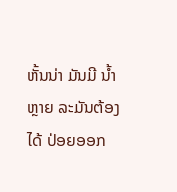ຫັ້ນນ່າ ມັນມີ ນ້ຳຫຼາຍ ລະມັນຕ້ອງ ໄດ້ ປ່ອຍອອກ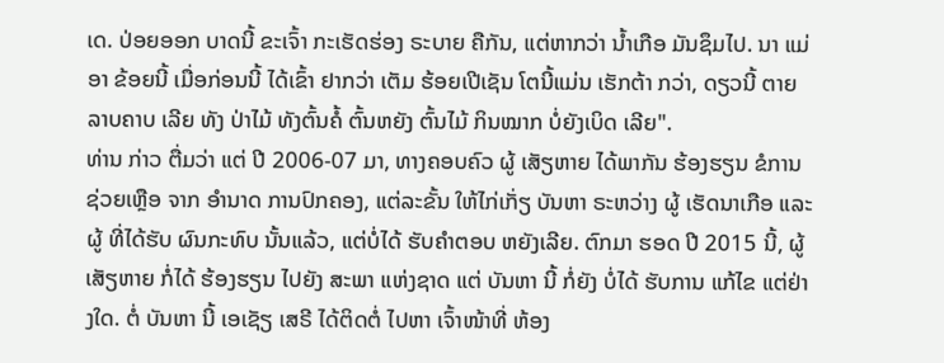ເດ. ປ່ອຍອອກ ບາດນີ້ ຂະເຈົ້າ ກະເຮັດຮ່ອງ ຣະບາຍ ຄືກັນ, ແຕ່ຫາກວ່າ ນ້ຳເກືອ ມັນຊຶມໄປ. ນາ ແມ່ອາ ຂ້ອຍນີ້ ເມື່ອກ່ອນນີ້ ໄດ້ເຂົ້າ ຢາກວ່າ ເຕັມ ຮ້ອຍເປີເຊັນ ໂຕນີ້ແມ່ນ ເຮັກຕ້າ ກວ່າ, ດຽວນີ້ ຕາຍ ລາບຄາບ ເລີຍ ທັງ ປ່າໄມ້ ທັງຕົ້ນຄໍ້ ຕົ້ນຫຍັງ ຕົ້ນໄມ້ ກິນໝາກ ບໍ່ຍັງເບິດ ເລີຍ".
ທ່ານ ກ່າວ ຕື່ມວ່າ ແຕ່ ປີ 2006-07 ມາ, ທາງຄອບຄົວ ຜູ້ ເສັຽຫາຍ ໄດ້ພາກັນ ຮ້ອງຮຽນ ຂໍການ ຊ່ວຍເຫຼືອ ຈາກ ອຳນາດ ການປົກຄອງ, ແຕ່ລະຂັ້ນ ໃຫ້ໄກ່ເກັ່ຽ ບັນຫາ ຣະຫວ່າງ ຜູ້ ເຮັດນາເກືອ ແລະ ຜູ້ ທີ່ໄດ້ຮັບ ຜົນກະທົບ ນັ້ນແລ້ວ, ແຕ່ບໍ່ໄດ້ ຮັບຄຳຕອບ ຫຍັງເລີຍ. ຕົກມາ ຮອດ ປີ 2015 ນີ້, ຜູ້ເສັຽຫາຍ ກໍ່ໄດ້ ຮ້ອງຮຽນ ໄປຍັງ ສະພາ ແຫ່ງຊາດ ແຕ່ ບັນຫາ ນີ້ ກໍ່ຍັງ ບໍ່ໄດ້ ຮັບການ ແກ້ໄຂ ແຕ່ຢ່າງໃດ. ຕໍ່ ບັນຫາ ນີ້ ເອເຊັຽ ເສຣີ ໄດ້ຕິດຕໍ່ ໄປຫາ ເຈົ້າໜ້າທີ່ ຫ້ອງ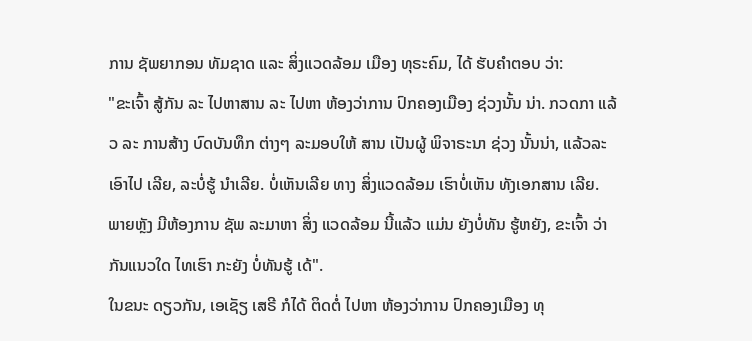ການ ຊັພຍາກອນ ທັມຊາດ ແລະ ສິ່ງແວດລ້ອມ ເມືອງ ທຸຣະຄົມ, ໄດ້ ຮັບຄຳຕອບ ວ່າ:
"ຂະເຈົ້າ ສູ້ກັນ ລະ ໄປຫາສານ ລະ ໄປຫາ ຫ້ອງວ່າການ ປົກຄອງເມືອງ ຊ່ວງນັ້ນ ນ່າ. ກວດກາ ແລ້ວ ລະ ການສ້າງ ບົດບັນທຶກ ຕ່າງໆ ລະມອບໃຫ້ ສານ ເປັນຜູ້ ພິຈາຣະນາ ຊ່ວງ ນັ້ນນ່າ, ແລ້ວລະ ເອົາໄປ ເລີຍ, ລະບໍ່ຮູ້ ນຳເລີຍ. ບໍ່ເຫັນເລີຍ ທາງ ສິ່ງແວດລ້ອມ ເຮົາບໍ່ເຫັນ ທັງເອກສານ ເລີຍ. ພາຍຫຼັງ ມີຫ້ອງການ ຊັພ ລະມາຫາ ສິ່ງ ແວດລ້ອມ ນີ້ແລ້ວ ແມ່ນ ຍັງບໍ່ທັນ ຮູ້ຫຍັງ, ຂະເຈົ້າ ວ່າກັນແນວໃດ ໄທເຮົາ ກະຍັງ ບໍ່ທັນຮູ້ ເດ້".
ໃນຂນະ ດຽວກັນ, ເອເຊັຽ ເສຣີ ກໍໄດ້ ຕິດຕໍ່ ໄປຫາ ຫ້ອງວ່າການ ປົກຄອງເມືອງ ທຸ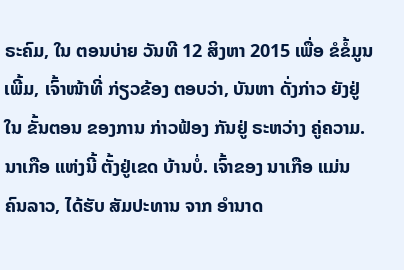ຣະຄົມ, ໃນ ຕອນບ່າຍ ວັນທີ 12 ສິງຫາ 2015 ເພື່ອ ຂໍຂໍ້ມູນ ເພີ້ມ, ເຈົ້າໜ້າທີ່ ກ່ຽວຂ້ອງ ຕອບວ່າ, ບັນຫາ ດັ່ງກ່າວ ຍັງຢູ່ໃນ ຂັ້ນຕອນ ຂອງການ ກ່າວຟ້ອງ ກັນຢູ່ ຣະຫວ່າງ ຄູ່ຄວາມ.
ນາເກືອ ແຫ່ງນີ້ ຕັ້ງຢູ່ເຂດ ບ້ານບໍ່. ເຈົ້າຂອງ ນາເກືອ ແມ່ນ ຄົນລາວ, ໄດ້ຮັບ ສັມປະທານ ຈາກ ອຳນາດ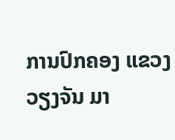ການປົກຄອງ ແຂວງ ວຽງຈັນ ມາ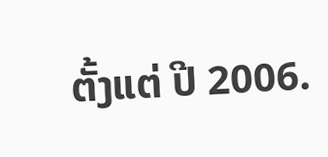ຕັ້ງແຕ່ ປີ 2006.